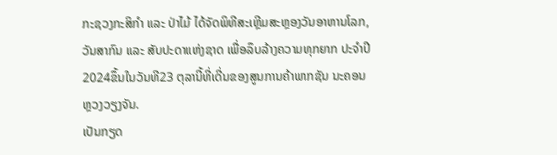ກະຊວງກະສິກໍາ ແລະ ປ່າໄມ້ ໄດ້ຈັດພິທີສະເຫຼີມສະຫຼອງວັນອາຫານໂລກ, ວັນສາກົນ ແລະ ສັບປະດາແຫ່ງຊາດ ເພື່ອລຶບລ້າງຄວາມທຸກຍາກ ປະຈໍາປີ 2024ຂຶ້ນໃນວັນທີ23 ຕຸລານີ້ທີ່ເດີ່ນຂອງສູນການຄ້າພາກຊັນ ນະຄອນຫຼວງວຽງຈັນ.
ເປັນກຽດ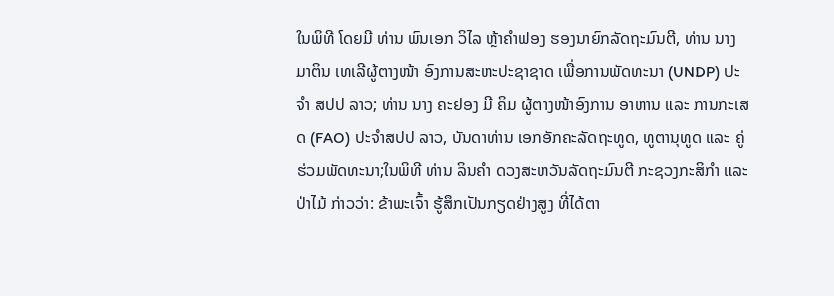ໃນພິທີ ໂດຍມີ ທ່ານ ພົນເອກ ວິໄລ ຫຼ້າຄຳຟອງ ຮອງນາຍົກລັດຖະມົນຕີ, ທ່ານ ນາງ ມາຕິນ ເທເລີຜູ້ຕາງໜ້າ ອົງການສະຫະປະຊາຊາດ ເພື່ອການພັດທະນາ (UNDP) ປະຈຳ ສປປ ລາວ; ທ່ານ ນາງ ຄະຢອງ ມີ ຄິມ ຜູ້ຕາງໜ້າອົງການ ອາຫານ ແລະ ການກະເສດ (FAO) ປະຈຳສປປ ລາວ, ບັນດາທ່ານ ເອກອັກຄະລັດຖະທູດ, ທູຕານຸທູດ ແລະ ຄູ່ຮ່ວມພັດທະນາ;ໃນພິທີ ທ່ານ ລິນຄໍາ ດວງສະຫວັນລັດຖະມົນຕີ ກະຊວງກະສິກຳ ແລະ ປ່າໄມ້ ກ່າວວ່າ: ຂ້າພະເຈົ້າ ຮູ້ສຶກເປັນກຽດຢ່າງສູງ ທີ່ໄດ້ຕາ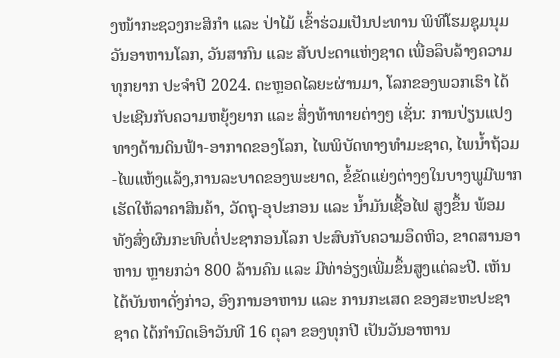ງໜ້າກະຊວງກະສິກຳ ແລະ ປ່າໄມ້ ເຂົ້າຮ່ວມເປັນປະທານ ພິທີໂຮມຊຸມນຸມວັນອາຫານໂລກ, ວັນສາກົນ ແລະ ສັບປະດາແຫ່ງຊາດ ເພື່ອລຶບລ້າງຄວາມທຸກຍາກ ປະຈຳປີ 2024. ຕະຫຼອດໄລຍະຜ່ານມາ, ໂລກຂອງພວກເຮົາ ໄດ້ປະເຊີນກັບຄວາມຫຍຸ້ງຍາກ ແລະ ສິ່ງທ້າທາຍຕ່າງໆ ເຊັ່ນ: ການປ່ຽນແປງທາງດ້ານດິນຟ້າ-ອາກາດຂອງໂລກ, ໄພພິບັດທາງທຳມະຊາດ, ໄພນໍ້າຖ້ວມ-ໄພແຫ້ງແລ້ງ,ການລະບາດຂອງພະຍາດ, ຂໍ້ຂັດແຍ່ງຕ່າງໆໃນບາງພູມີພາກ ເຮັດໃຫ້ລາຄາສິນຄ້າ, ວັດຖຸ-ອຸປະກອນ ແລະ ນໍ້າມັນເຊື້ອໄຟ ສູງຂຶ້ນ ພ້ອມທັງສົ່ງຜົນກະທົບຕໍ່ປະຊາກອນໂລກ ປະສົບກັບຄວາມອຶດຫິວ, ຂາດສານອາຫານ ຫຼາຍກວ່າ 800 ລ້ານຄົນ ແລະ ມີທ່າອ່ຽງເພີ່ມຂຶ້ນສູງແຕ່ລະປີ. ເຫັນໄດ້ບັນຫາດັ່ງກ່າວ, ອົງການອາຫານ ແລະ ການກະເສດ ຂອງສະຫະປະຊາຊາດ ໄດ້ກຳນົດເອົາວັນທີ 16 ຕຸລາ ຂອງທຸກປີ ເປັນວັນອາຫານ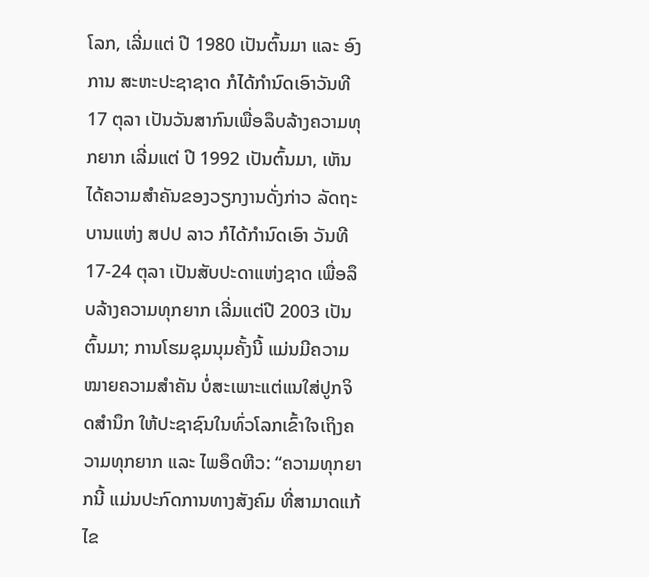ໂລກ, ເລີ່ມແຕ່ ປີ 1980 ເປັນຕົ້ນມາ ແລະ ອົງການ ສະຫະປະຊາຊາດ ກໍໄດ້ກຳນົດເອົາວັນທີ 17 ຕຸລາ ເປັນວັນສາກົນເພື່ອລຶບລ້າງຄວາມທຸກຍາກ ເລີ່ມແຕ່ ປີ 1992 ເປັນຕົ້ນມາ, ເຫັນໄດ້ຄວາມສໍາຄັນຂອງວຽກງານດັ່ງກ່າວ ລັດຖະບານແຫ່ງ ສປປ ລາວ ກໍໄດ້ກຳນົດເອົາ ວັນທີ 17-24 ຕຸລາ ເປັນສັບປະດາແຫ່ງຊາດ ເພື່ອລຶບລ້າງຄວາມທຸກຍາກ ເລີ່ມແຕ່ປີ 2003 ເປັນຕົ້ນມາ; ການໂຮມຊຸມນຸມຄັ້ງນີ້ ແມ່ນມີຄວາມໝາຍຄວາມສໍາຄັນ ບໍ່ສະເພາະແຕ່ແນໃສ່ປູກຈິດສໍານຶກ ໃຫ້ປະຊາຊົນໃນທົ່ວໂລກເຂົ້າໃຈເຖິງຄວາມທຸກຍາກ ແລະ ໄພອຶດຫີວ: “ຄວາມທຸກຍາກນີ້ ແມ່ນປະກົດການທາງສັງຄົມ ທີ່ສາມາດແກ້ໄຂ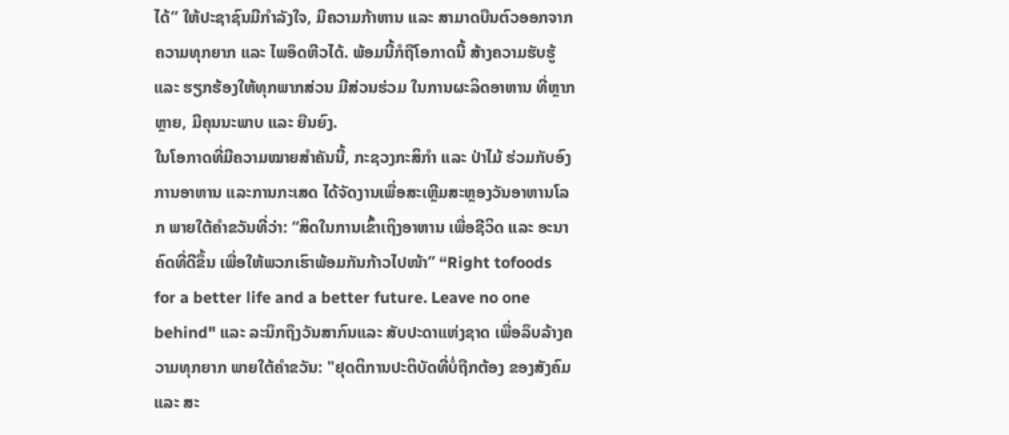ໄດ້” ໃຫ້ປະຊາຊົນມີກຳລັງໃຈ, ມີຄວາມກ້າຫານ ແລະ ສາມາດບືນຕົວອອກຈາກຄວາມທຸກຍາກ ແລະ ໄພອຶດຫີວໄດ້. ພ້ອມນີ້ກໍຖືໂອກາດນີ້ ສ້າງຄວາມຮັບຮູ້ ແລະ ຮຽກຮ້ອງໃຫ້ທຸກພາກສ່ວນ ມີສ່ວນຮ່ວມ ໃນການຜະລິດອາຫານ ທີ່ຫຼາກຫຼາຍ, ມີຄຸນນະພາບ ແລະ ຍືນຍົງ.
ໃນໂອກາດທີ່ມີຄວາມໝາຍສໍາຄັນນີ້, ກະຊວງກະສິກຳ ແລະ ປ່າໄມ້ ຮ່ວມກັບອົງການອາຫານ ແລະການກະເສດ ໄດ້ຈັດງານເພື່ອສະເຫຼີມສະຫຼອງວັນອາຫານໂລກ ພາຍໃຕ້ຄໍາຂວັນທີ່ວ່າ: “ສິດໃນການເຂົ້າເຖິງອາຫານ ເພື່ອຊີວິດ ແລະ ອະນາຄົດທີ່ດີຂຶ້ນ ເພື່ອໃຫ້ພວກເຮົາພ້ອມກັນກ້າວໄປໜ້າ” “Right tofoods for a better life and a better future. Leave no one behind" ແລະ ລະນຶກຖຶງວັນສາກົນແລະ ສັບປະດາແຫ່ງຊາດ ເພື່ອລຶບລ້າງຄວາມທຸກຍາກ ພາຍໃຕ້ຄໍາຂວັນ: "ຢຸດຕິການປະຕິບັດທີ່ບໍ່ຖືກຕ້ອງ ຂອງສັງຄົມ ແລະ ສະ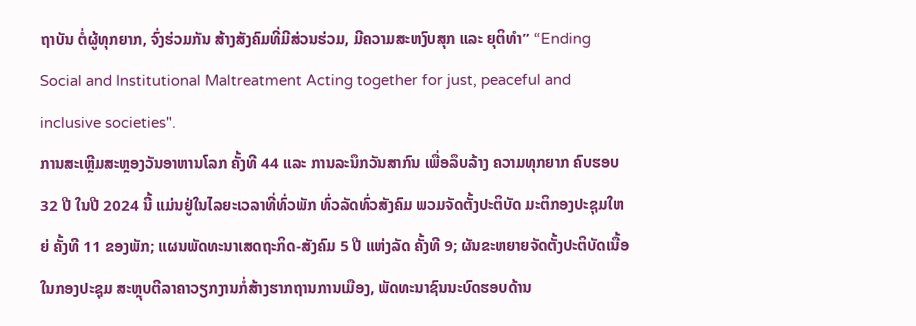ຖາບັນ ຕໍ່ຜູ້ທຸກຍາກ, ຈົ່ງຮ່ວມກັນ ສ້າງສັງຄົມທີ່ມີສ່ວນຮ່ວມ, ມີຄວາມສະຫງົບສຸກ ແລະ ຍຸຕິທຳ” “Ending Social and Institutional Maltreatment Acting together for just, peaceful and inclusive societies".
ການສະເຫຼີມສະຫຼອງວັນອາຫານໂລກ ຄັ້ງທີ 44 ແລະ ການລະນຶກວັນສາກົນ ເພື່ອລຶບລ້າງ ຄວາມທຸກຍາກ ຄົບຮອບ 32 ປີ ໃນປີ 2024 ນີ້ ແມ່ນຢູ່ໃນໄລຍະເວລາທີ່ທົ່ວພັກ ທົ່ວລັດທົ່ວສັງຄົມ ພວມຈັດຕັ້ງປະຕິບັດ ມະຕິກອງປະຊຸມໃຫຍ່ ຄັ້ງທີ 11 ຂອງພັກ; ແຜນພັດທະນາເສດຖະກິດ-ສັງຄົມ 5 ປີ ແຫ່ງລັດ ຄັ້ງທີ 9; ຜັນຂະຫຍາຍຈັດຕັ້ງປະຕິບັດເນື້ອໃນກອງປະຊຸມ ສະຫຼຸບຕີລາຄາວຽກງານກໍ່ສ້າງຮາກຖານການເມືອງ, ພັດທະນາຊົນນະບົດຮອບດ້ານ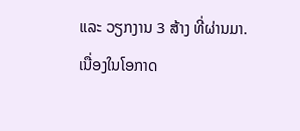ແລະ ວຽກງານ 3 ສ້າງ ທີ່ຜ່ານມາ.
ເນື່ອງໃນໂອກາດ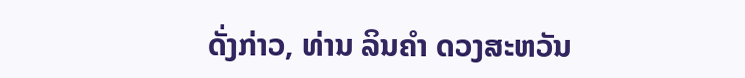ດັ່ງກ່າວ, ທ່ານ ລິນຄໍາ ດວງສະຫວັນ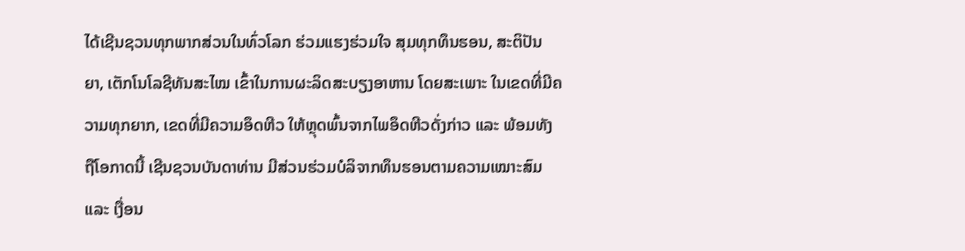ໄດ້ເຊີນຊວນທຸກພາກສ່ວນໃນທົ່ວໂລກ ຮ່ວມແຮງຮ່ວມໃຈ ສຸມທຸກທຶນຮອນ, ສະຕິປັນຍາ, ເຕັກໂນໂລຊີທັນສະໄໝ ເຂົ້າໃນການຜະລິດສະບຽງອາຫານ ໂດຍສະເພາະ ໃນເຂດທີ່ມີຄວາມທຸກຍາກ, ເຂດທີ່ມີຄວາມອຶດຫີວ ໃຫ້ຫຼຸດພົ້ນຈາກໄພອຶດຫີວດັ່ງກ່າວ ແລະ ພ້ອມທັງຖືໂອກາດນີ້ ເຊີນຊວນບັນດາທ່ານ ມີສ່ວນຮ່ວມບໍລິຈາກທຶນຮອນຕາມຄວາມເໝາະສົມ ແລະ ເງື່ອນ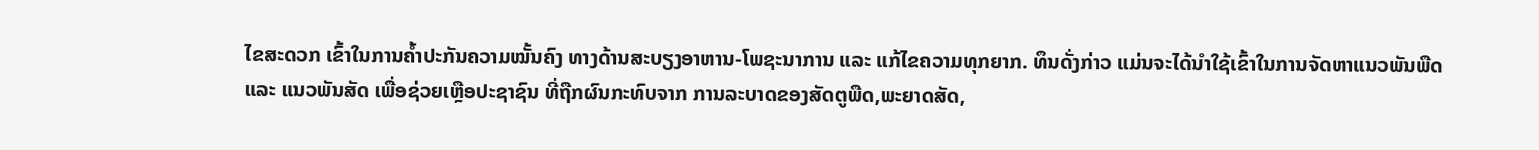ໄຂສະດວກ ເຂົ້າໃນການຄໍ້າປະກັນຄວາມໝັ້ນຄົງ ທາງດ້ານສະບຽງອາຫານ-ໂພຊະນາການ ແລະ ແກ້ໄຂຄວາມທຸກຍາກ. ທຶນດັ່ງກ່າວ ແມ່ນຈະໄດ້ນໍາໃຊ້ເຂົ້າໃນການຈັດຫາແນວພັນພືດ ແລະ ແນວພັນສັດ ເພື່ອຊ່ວຍເຫຼືອປະຊາຊົນ ທີ່ຖືກຜົນກະທົບຈາກ ການລະບາດຂອງສັດຕູພືດ,ພະຍາດສັດ,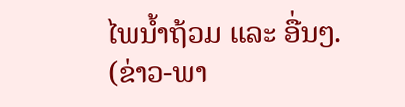ໄພນໍ້າຖ້ວມ ແລະ ອື່ນໆ.
(ຂ່າວ-ພາ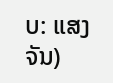ບ: ແສງຈັນ)